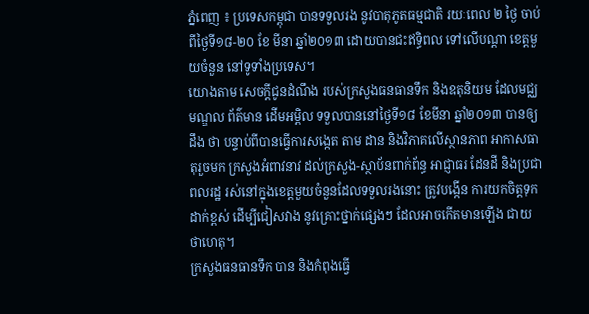ភ្នំពេញ ៖ ប្រទេសកម្ពុជា បានទទួលរង នូវបាតុភូតធម្មជាតិ រយៈពេល ២ ថ្ងៃ ចាប់ពីថ្ងៃទី១៨-២០ ខែ មីនា ឆ្នាំ២០១៣ ដោយបានជះឥទ្ធិពល ទៅលើបណ្តា ខេត្តមួយចំនួន នៅទូទាំងប្រទេស។
យោងតាម សេចក្តីជូនដំណឹង របស់ក្រសួងធនធានទឹក និងឧតុនិយម ដែលមជ្ឈមណ្ឌល ព័ត៌មាន ដើមអម្ពិល ទទួលបាននៅថ្ងៃទី១៨ ខែមីនា ឆ្នាំ២០១៣ បានឲ្យដឹង ថា បន្ទាប់ពីបានធ្វើការសង្កេត តាម ដាន និងវិភាគលើស្ថានភាព អាកាសធាតុរួចមក ក្រសួងអំពាវនាវ ដល់ក្រសួង-ស្ថាប័នពាក់ព័ន្ធ អាជ្ញាធរ ដែនដី និងប្រជាពលរដ្ឋ រស់នៅក្នុងខេត្តមួយចំនួនដែលទទួលរងនោះ ត្រូវបង្កើន ការយកចិត្តទុក ដាក់ខ្ពស់ ដើម្បីជៀសវាង នូវគ្រោះថ្នាក់ផ្សេងៗ ដែលអាចកើតមានឡើង ជាយថាហេតុ។
ក្រសួងធនធានទឹក បាន និងកំពុងធ្វើ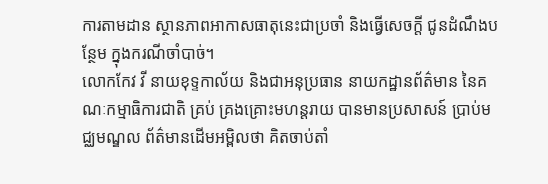ការតាមដាន ស្ថានភាពអាកាសធាតុនេះជាប្រចាំ និងធ្វើសេចក្តី ជូនដំណឹងបន្ថែម ក្នុងករណីចាំបាច់។
លោកកែវ វី នាយខុទ្ទកាល័យ និងជាអនុប្រធាន នាយកដ្ឋានព័ត៌មាន នៃគណៈកម្មាធិការជាតិ គ្រប់ គ្រងគ្រោះមហន្ដរាយ បានមានប្រសាសន៍ ប្រាប់មជ្ឈមណ្ឌល ព័ត៌មានដើមអម្ពិលថា គិតចាប់តាំ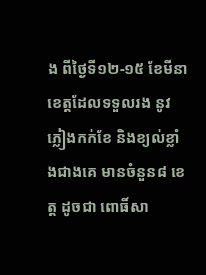ង ពីថ្ងៃទី១២-១៥ ខែមីនា ខេត្តដែលទទួលរង នូវភ្លៀងកក់ខែ និងខ្យល់ខ្លាំងជាងគេ មានចំនួន៨ ខេត្ត ដូចជា ពោធិ៍សា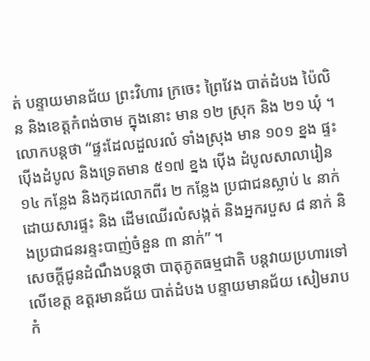ត់ បន្ទាយមានជ័យ ព្រះវិហារ ក្រចេះ ព្រៃវែង បាត់ដំបង ប៉ៃលិន និងខេត្តកំពង់ចាម ក្នុងនោះ មាន ១២ ស្រុក និង ២១ ឃុំ ។
លោកបន្តថា “ផ្ទះដែលដួលរលំ ទាំងស្រុង មាន ១០១ ខ្នង ផ្ទះប៉ើងដំបូល និងទ្រេតមាន ៥១៧ ខ្នង ប៉ើង ដំបូលសាលារៀន ១៤ កន្លែង និងកុដលោកពីរ ២ កន្លែង ប្រជាជនស្លាប់ ៤ នាក់ ដោយសារផ្ទះ និង ដើមឈើរលំសង្កត់ និងអ្នករបួស ៨ នាក់ និងប្រជាជនរន្ទះបាញ់ចំនួន ៣ នាក់” ។
សេចក្តីជូនដំណឹងបន្តថា បាតុភូតធម្មជាតិ បន្តវាយប្រហារទៅលើខេត្ត ឧត្តរមានជ័យ បាត់ដំបង បន្ទាយមានជ័យ សៀមរាប កំ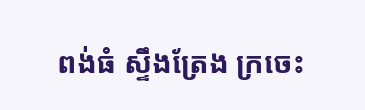ពង់ធំ ស្ទឹងត្រែង ក្រចេះ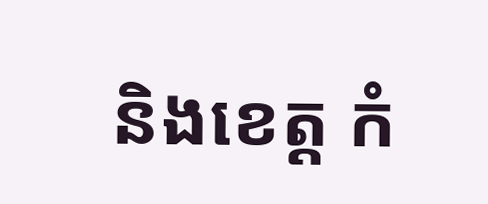និងខេត្ត កំ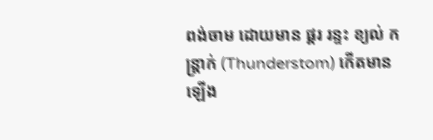ពង់ចាម ដោយមាន ផ្គរ រន្ទះ ខ្យល់ កន្ត្រាក់ (Thunderstom) កើតមានឡើង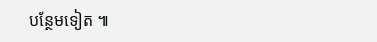បន្ថែមទៀត ៕